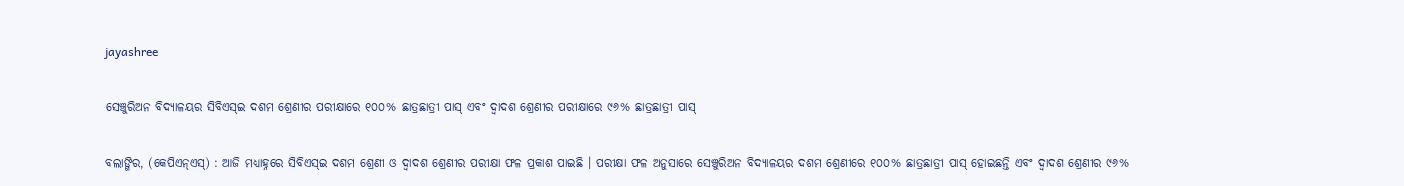jayashree

ସେଞ୍ଚୁରିଅନ ବିଦ୍ୟାଳୟର ସିବିଏସ୍‌ଇ ଦଶମ ଶ୍ରେଣୀର ପରୀକ୍ଷାରେ ୧୦୦% ଛାତ୍ରଛାତ୍ରୀ ପାସ୍‌ ଏବଂ ଦ୍ୱାଦଶ ଶ୍ରେଣୀର ପରୀକ୍ଷାରେ ୯୬% ଛାତ୍ରଛାତ୍ରୀ ପାସ୍‌

ବଲାଙ୍ଗିର, (କେପିଏନ୍‌ଏସ୍‌) : ଆଜି ମଧ୍ୟାହ୍ନରେ ସିବିଏସ୍‌ଇ ଦଶମ ଶ୍ରେଣୀ ଓ ଦ୍ୱାଦଶ ଶ୍ରେଣୀର ପରୀକ୍ଷା ଫଳ ପ୍ରକାଶ ପାଇଛି । ପରୀକ୍ଷା ଫଳ ଅନୁସାରେ ସେଞ୍ଚୁରିଅନ ବିଦ୍ୟାଳୟର ଦଶମ ଶ୍ରେଣୀରେ ୧୦୦% ଛାତ୍ରଛାତ୍ରୀ ପାସ୍‌ ହୋଇଛନ୍ତି ଏବଂ ଦ୍ୱାଦଶ ଶ୍ରେଣୀର ୯୬%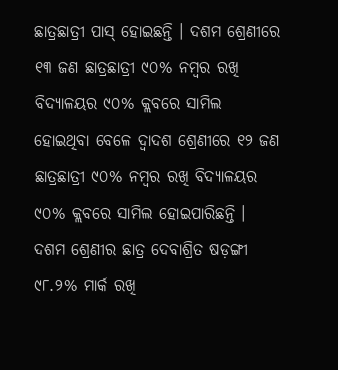ଛାତ୍ରଛାତ୍ରୀ ପାସ୍‌ ହୋଇଛନ୍ତି । ଦଶମ ଶ୍ରେଣୀରେ ୧୩ ଜଣ ଛାତ୍ରଛାତ୍ରୀ ୯୦% ନମ୍ବର ରଖି ବିଦ୍ୟାଳୟର ୯୦% କ୍ଲବରେ ସାମିଲ ହୋଇଥିବା ବେଳେ ଦ୍ୱାଦଶ ଶ୍ରେଣୀରେ ୧୨ ଜଣ ଛାତ୍ରଛାତ୍ରୀ ୯୦% ନମ୍ବର ରଖି ବିଦ୍ୟାଳୟର ୯୦% କ୍ଲବରେ ସାମିଲ ହୋଇପାରିଛନ୍ତି । ଦଶମ ଶ୍ରେଣୀର ଛାତ୍ର ଦେବାଶ୍ରିତ ଷଡ଼ଙ୍ଗୀ ୯୮.୨% ମାର୍କ ରଖି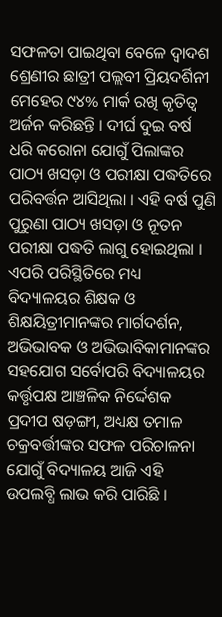ସଫଳତା ପାଇଥିବା ବେଳେ ଦ୍ୱାଦଶ ଶ୍ରେଣୀର ଛାତ୍ରୀ ପଲ୍ଲବୀ ପ୍ରିୟଦର୍ଶିନୀ ମେହେର ୯୪% ମାର୍କ ରଖି କୃତିତ୍ୱ ଅର୍ଜନ କରିଛନ୍ତି । ଦୀର୍ଘ ଦୁଇ ବର୍ଷ ଧରି କରୋନା ଯୋଗୁଁ ପିଲାଙ୍କର ପାଠ୍ୟ ଖସଡ଼ା ଓ ପରୀକ୍ଷା ପଦ୍ଧତିରେ ପରିବର୍ତ୍ତନ ଆସିଥିଲା । ଏହି ବର୍ଷ ପୁଣି ପୁରୁଣା ପାଠ୍ୟ ଖସଡ଼ା ଓ ନୂତନ ପରୀକ୍ଷା ପଦ୍ଧତି ଲାଗୁ ହୋଇଥିଲା । ଏପରି ପରିସ୍ଥିତିରେ ମଧ୍ୟ ବିଦ୍ୟାଳୟର ଶିକ୍ଷକ ଓ ଶିକ୍ଷୟିତ୍ରୀମାନଙ୍କର ମାର୍ଗଦର୍ଶନ, ଅଭିଭାବକ ଓ ଅଭିଭାବିକାମାନଙ୍କର ସହଯୋଗ ସର୍ବୋପରି ବିଦ୍ୟାଳୟର କର୍ତ୍ତୃପକ୍ଷ ଆଞ୍ଚଳିକ ନିର୍ଦ୍ଦେଶକ ପ୍ରଦୀପ ଷଡ଼ଙ୍ଗୀ, ଅଧ୍ୟକ୍ଷ ତମାଳ ଚକ୍ରବର୍ତ୍ତୀଙ୍କର ସଫଳ ପରିଚାଳନା ଯୋଗୁଁ ବିଦ୍ୟାଳୟ ଆଜି ଏହି ଉପଲବ୍ଧି ଲାଭ କରି ପାରିଛି ।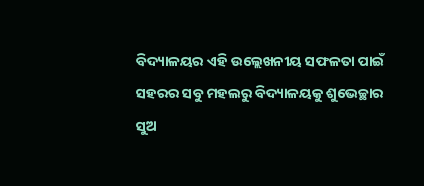ବିଦ୍ୟାଳୟର ଏହି ଉଲ୍ଲେଖନୀୟ ସଫଳତା ପାଇଁ ସହରର ସବୁ ମହଲରୁ ବିଦ୍ୟାଳୟକୁ ଶୁଭେଚ୍ଛାର ସୁଅ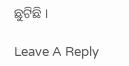ଛୁଟିଛି ।

Leave A Reply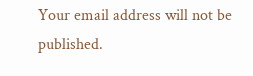Your email address will not be published.